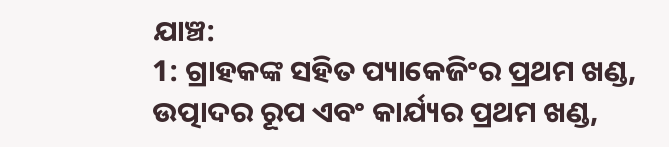ଯାଞ୍ଚ:
1: ଗ୍ରାହକଙ୍କ ସହିତ ପ୍ୟାକେଜିଂର ପ୍ରଥମ ଖଣ୍ଡ, ଉତ୍ପାଦର ରୂପ ଏବଂ କାର୍ଯ୍ୟର ପ୍ରଥମ ଖଣ୍ଡ,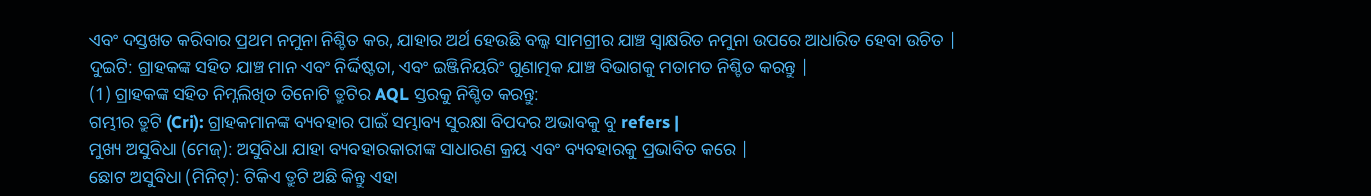ଏବଂ ଦସ୍ତଖତ କରିବାର ପ୍ରଥମ ନମୁନା ନିଶ୍ଚିତ କର, ଯାହାର ଅର୍ଥ ହେଉଛି ବଲ୍କ ସାମଗ୍ରୀର ଯାଞ୍ଚ ସ୍ୱାକ୍ଷରିତ ନମୁନା ଉପରେ ଆଧାରିତ ହେବା ଉଚିତ |
ଦୁଇଟି: ଗ୍ରାହକଙ୍କ ସହିତ ଯାଞ୍ଚ ମାନ ଏବଂ ନିର୍ଦ୍ଦିଷ୍ଟତା, ଏବଂ ଇଞ୍ଜିନିୟରିଂ ଗୁଣାତ୍ମକ ଯାଞ୍ଚ ବିଭାଗକୁ ମତାମତ ନିଶ୍ଚିତ କରନ୍ତୁ |
(1) ଗ୍ରାହକଙ୍କ ସହିତ ନିମ୍ନଲିଖିତ ତିନୋଟି ତ୍ରୁଟିର AQL ସ୍ତରକୁ ନିଶ୍ଚିତ କରନ୍ତୁ:
ଗମ୍ଭୀର ତ୍ରୁଟି (Cri): ଗ୍ରାହକମାନଙ୍କ ବ୍ୟବହାର ପାଇଁ ସମ୍ଭାବ୍ୟ ସୁରକ୍ଷା ବିପଦର ଅଭାବକୁ ବୁ refers |
ମୁଖ୍ୟ ଅସୁବିଧା (ମେଜ୍): ଅସୁବିଧା ଯାହା ବ୍ୟବହାରକାରୀଙ୍କ ସାଧାରଣ କ୍ରୟ ଏବଂ ବ୍ୟବହାରକୁ ପ୍ରଭାବିତ କରେ |
ଛୋଟ ଅସୁବିଧା (ମିନିଟ୍): ଟିକିଏ ତ୍ରୁଟି ଅଛି କିନ୍ତୁ ଏହା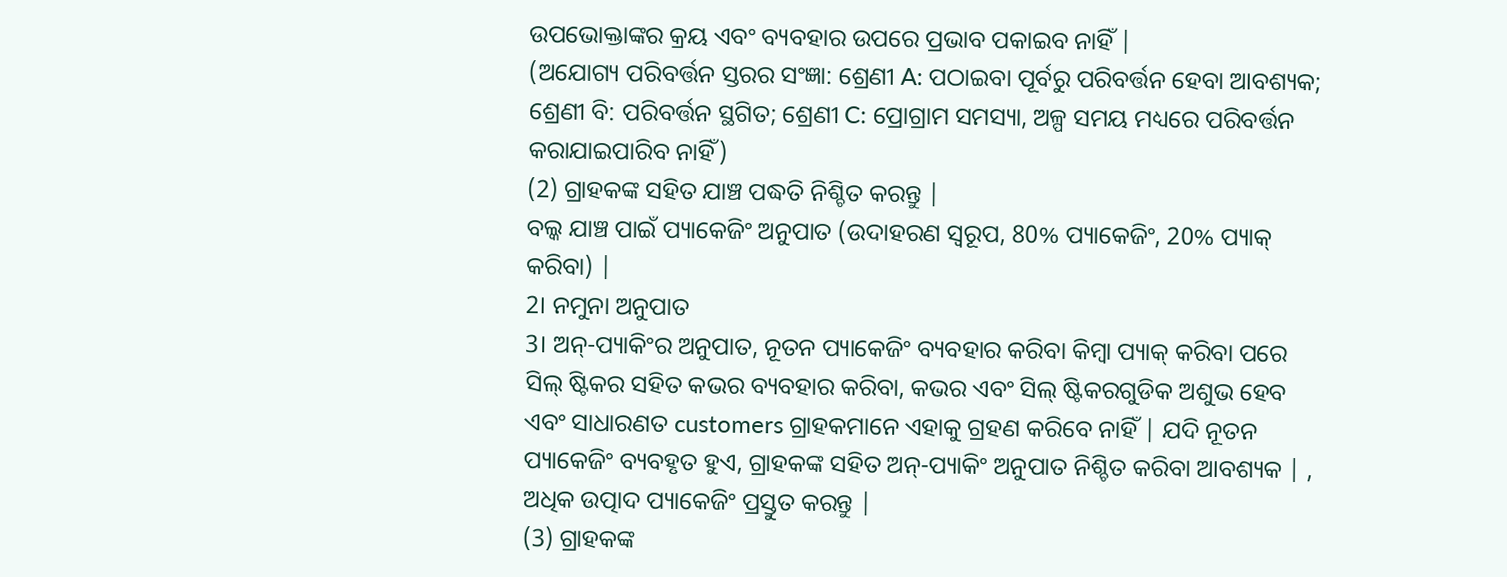ଉପଭୋକ୍ତାଙ୍କର କ୍ରୟ ଏବଂ ବ୍ୟବହାର ଉପରେ ପ୍ରଭାବ ପକାଇବ ନାହିଁ |
(ଅଯୋଗ୍ୟ ପରିବର୍ତ୍ତନ ସ୍ତରର ସଂଜ୍ଞା: ଶ୍ରେଣୀ A: ପଠାଇବା ପୂର୍ବରୁ ପରିବର୍ତ୍ତନ ହେବା ଆବଶ୍ୟକ; ଶ୍ରେଣୀ ବି: ପରିବର୍ତ୍ତନ ସ୍ଥଗିତ; ଶ୍ରେଣୀ C: ପ୍ରୋଗ୍ରାମ ସମସ୍ୟା, ଅଳ୍ପ ସମୟ ମଧ୍ୟରେ ପରିବର୍ତ୍ତନ କରାଯାଇପାରିବ ନାହିଁ)
(2) ଗ୍ରାହକଙ୍କ ସହିତ ଯାଞ୍ଚ ପଦ୍ଧତି ନିଶ୍ଚିତ କରନ୍ତୁ |
ବଲ୍କ ଯାଞ୍ଚ ପାଇଁ ପ୍ୟାକେଜିଂ ଅନୁପାତ (ଉଦାହରଣ ସ୍ୱରୂପ, 80% ପ୍ୟାକେଜିଂ, 20% ପ୍ୟାକ୍ କରିବା) |
2। ନମୁନା ଅନୁପାତ
3। ଅନ୍-ପ୍ୟାକିଂର ଅନୁପାତ, ନୂତନ ପ୍ୟାକେଜିଂ ବ୍ୟବହାର କରିବା କିମ୍ବା ପ୍ୟାକ୍ କରିବା ପରେ ସିଲ୍ ଷ୍ଟିକର ସହିତ କଭର ବ୍ୟବହାର କରିବା, କଭର ଏବଂ ସିଲ୍ ଷ୍ଟିକରଗୁଡିକ ଅଶୁଭ ହେବ ଏବଂ ସାଧାରଣତ customers ଗ୍ରାହକମାନେ ଏହାକୁ ଗ୍ରହଣ କରିବେ ନାହିଁ | ଯଦି ନୂତନ ପ୍ୟାକେଜିଂ ବ୍ୟବହୃତ ହୁଏ, ଗ୍ରାହକଙ୍କ ସହିତ ଅନ୍-ପ୍ୟାକିଂ ଅନୁପାତ ନିଶ୍ଚିତ କରିବା ଆବଶ୍ୟକ | , ଅଧିକ ଉତ୍ପାଦ ପ୍ୟାକେଜିଂ ପ୍ରସ୍ତୁତ କରନ୍ତୁ |
(3) ଗ୍ରାହକଙ୍କ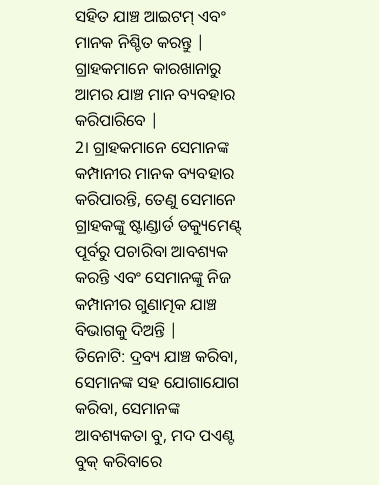ସହିତ ଯାଞ୍ଚ ଆଇଟମ୍ ଏବଂ ମାନକ ନିଶ୍ଚିତ କରନ୍ତୁ |
ଗ୍ରାହକମାନେ କାରଖାନାରୁ ଆମର ଯାଞ୍ଚ ମାନ ବ୍ୟବହାର କରିପାରିବେ |
2। ଗ୍ରାହକମାନେ ସେମାନଙ୍କ କମ୍ପାନୀର ମାନକ ବ୍ୟବହାର କରିପାରନ୍ତି, ତେଣୁ ସେମାନେ ଗ୍ରାହକଙ୍କୁ ଷ୍ଟାଣ୍ଡାର୍ଡ ଡକ୍ୟୁମେଣ୍ଟ୍ ପୂର୍ବରୁ ପଚାରିବା ଆବଶ୍ୟକ କରନ୍ତି ଏବଂ ସେମାନଙ୍କୁ ନିଜ କମ୍ପାନୀର ଗୁଣାତ୍ମକ ଯାଞ୍ଚ ବିଭାଗକୁ ଦିଅନ୍ତି |
ତିନୋଟି: ଦ୍ରବ୍ୟ ଯାଞ୍ଚ କରିବା, ସେମାନଙ୍କ ସହ ଯୋଗାଯୋଗ କରିବା, ସେମାନଙ୍କ ଆବଶ୍ୟକତା ବୁ, ମଦ ପଏଣ୍ଟ ବୁକ୍ କରିବାରେ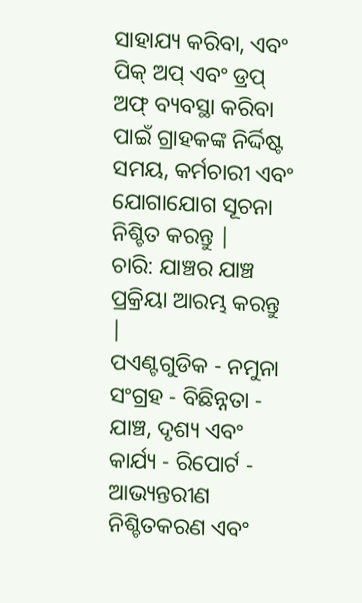ସାହାଯ୍ୟ କରିବା, ଏବଂ ପିକ୍ ଅପ୍ ଏବଂ ଡ୍ରପ୍ ଅଫ୍ ବ୍ୟବସ୍ଥା କରିବା ପାଇଁ ଗ୍ରାହକଙ୍କ ନିର୍ଦ୍ଦିଷ୍ଟ ସମୟ, କର୍ମଚାରୀ ଏବଂ ଯୋଗାଯୋଗ ସୂଚନା ନିଶ୍ଚିତ କରନ୍ତୁ |
ଚାରି: ଯାଞ୍ଚର ଯାଞ୍ଚ ପ୍ରକ୍ରିୟା ଆରମ୍ଭ କରନ୍ତୁ |
ପଏଣ୍ଟଗୁଡିକ - ନମୁନା ସଂଗ୍ରହ - ବିଛିନ୍ନତା - ଯାଞ୍ଚ, ଦୃଶ୍ୟ ଏବଂ କାର୍ଯ୍ୟ - ରିପୋର୍ଟ - ଆଭ୍ୟନ୍ତରୀଣ ନିଶ୍ଚିତକରଣ ଏବଂ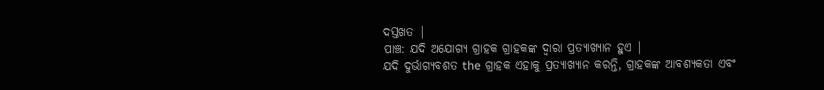ଦସ୍ତଖତ |
ପାଞ୍ଚ: ଯଦି ଅଯୋଗ୍ୟ ଗ୍ରାହକ ଗ୍ରାହକଙ୍କ ଦ୍ୱାରା ପ୍ରତ୍ୟାଖ୍ୟାନ ହୁଏ |
ଯଦି ଦୁର୍ଭାଗ୍ୟବଶତ the ଗ୍ରାହକ ଏହାକୁ ପ୍ରତ୍ୟାଖ୍ୟାନ କରନ୍ତି, ଗ୍ରାହକଙ୍କ ଆବଶ୍ୟକତା ଏବଂ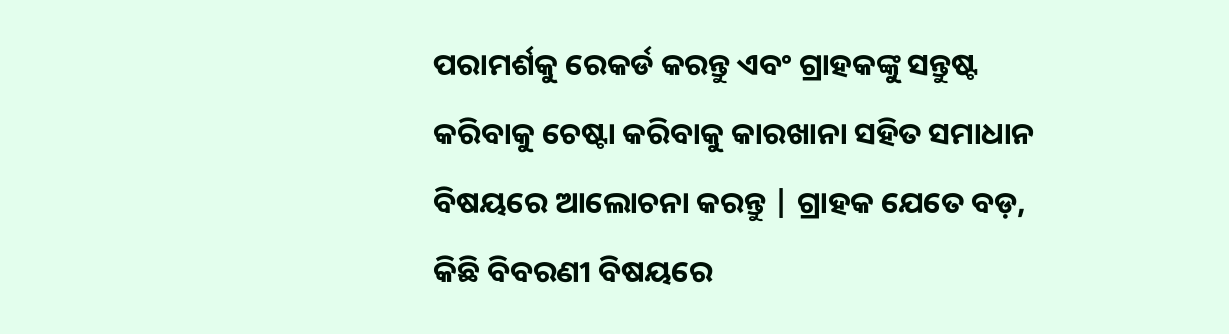ପରାମର୍ଶକୁ ରେକର୍ଡ କରନ୍ତୁ ଏବଂ ଗ୍ରାହକଙ୍କୁ ସନ୍ତୁଷ୍ଟ କରିବାକୁ ଚେଷ୍ଟା କରିବାକୁ କାରଖାନା ସହିତ ସମାଧାନ ବିଷୟରେ ଆଲୋଚନା କରନ୍ତୁ | ଗ୍ରାହକ ଯେତେ ବଡ଼, କିଛି ବିବରଣୀ ବିଷୟରେ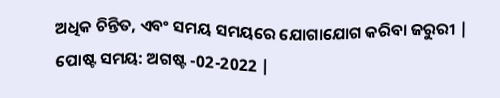ଅଧିକ ଚିନ୍ତିତ, ଏବଂ ସମୟ ସମୟରେ ଯୋଗାଯୋଗ କରିବା ଜରୁରୀ |
ପୋଷ୍ଟ ସମୟ: ଅଗଷ୍ଟ -02-2022 |